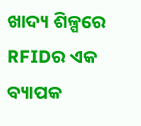ଖାଦ୍ୟ ଶିଳ୍ପରେ RFIDର ଏକ ବ୍ୟାପକ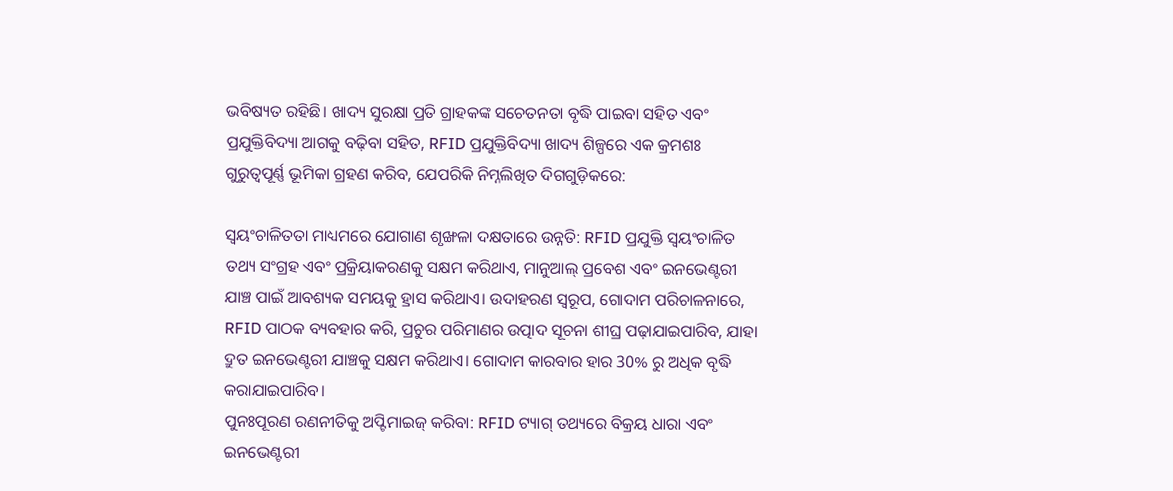ଭବିଷ୍ୟତ ରହିଛି। ଖାଦ୍ୟ ସୁରକ୍ଷା ପ୍ରତି ଗ୍ରାହକଙ୍କ ସଚେତନତା ବୃଦ୍ଧି ପାଇବା ସହିତ ଏବଂ ପ୍ରଯୁକ୍ତିବିଦ୍ୟା ଆଗକୁ ବଢ଼ିବା ସହିତ, RFID ପ୍ରଯୁକ୍ତିବିଦ୍ୟା ଖାଦ୍ୟ ଶିଳ୍ପରେ ଏକ କ୍ରମଶଃ ଗୁରୁତ୍ୱପୂର୍ଣ୍ଣ ଭୂମିକା ଗ୍ରହଣ କରିବ, ଯେପରିକି ନିମ୍ନଲିଖିତ ଦିଗଗୁଡ଼ିକରେ:

ସ୍ୱୟଂଚାଳିତତା ମାଧ୍ୟମରେ ଯୋଗାଣ ଶୃଙ୍ଖଳା ଦକ୍ଷତାରେ ଉନ୍ନତି: RFID ପ୍ରଯୁକ୍ତି ସ୍ୱୟଂଚାଳିତ ତଥ୍ୟ ସଂଗ୍ରହ ଏବଂ ପ୍ରକ୍ରିୟାକରଣକୁ ସକ୍ଷମ କରିଥାଏ, ମାନୁଆଲ୍ ପ୍ରବେଶ ଏବଂ ଇନଭେଣ୍ଟରୀ ଯାଞ୍ଚ ପାଇଁ ଆବଶ୍ୟକ ସମୟକୁ ହ୍ରାସ କରିଥାଏ। ଉଦାହରଣ ସ୍ୱରୂପ, ଗୋଦାମ ପରିଚାଳନାରେ, RFID ପାଠକ ବ୍ୟବହାର କରି, ପ୍ରଚୁର ପରିମାଣର ଉତ୍ପାଦ ସୂଚନା ଶୀଘ୍ର ପଢ଼ାଯାଇପାରିବ, ଯାହା ଦ୍ରୁତ ଇନଭେଣ୍ଟରୀ ଯାଞ୍ଚକୁ ସକ୍ଷମ କରିଥାଏ। ଗୋଦାମ କାରବାର ହାର 30% ରୁ ଅଧିକ ବୃଦ୍ଧି କରାଯାଇପାରିବ।
ପୁନଃପୂରଣ ରଣନୀତିକୁ ଅପ୍ଟିମାଇଜ୍ କରିବା: RFID ଟ୍ୟାଗ୍ ତଥ୍ୟରେ ବିକ୍ରୟ ଧାରା ଏବଂ ଇନଭେଣ୍ଟରୀ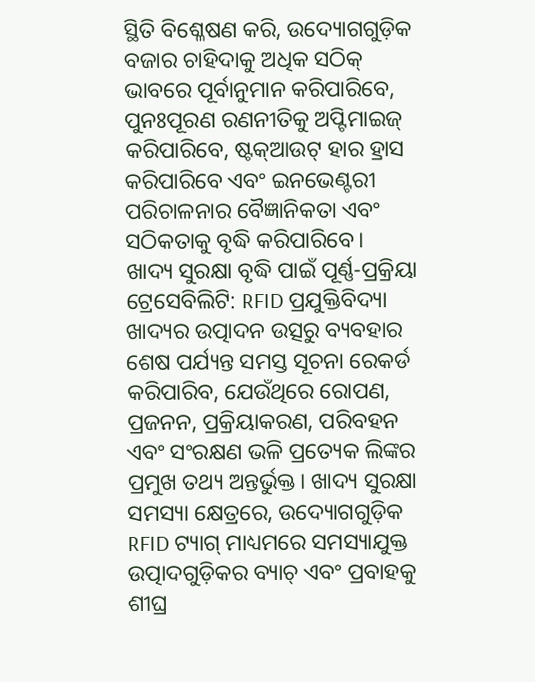ସ୍ଥିତି ବିଶ୍ଳେଷଣ କରି, ଉଦ୍ୟୋଗଗୁଡ଼ିକ ବଜାର ଚାହିଦାକୁ ଅଧିକ ସଠିକ୍ ଭାବରେ ପୂର୍ବାନୁମାନ କରିପାରିବେ, ପୁନଃପୂରଣ ରଣନୀତିକୁ ଅପ୍ଟିମାଇଜ୍ କରିପାରିବେ, ଷ୍ଟକ୍ଆଉଟ୍ ହାର ହ୍ରାସ କରିପାରିବେ ଏବଂ ଇନଭେଣ୍ଟରୀ ପରିଚାଳନାର ବୈଜ୍ଞାନିକତା ଏବଂ ସଠିକତାକୁ ବୃଦ୍ଧି କରିପାରିବେ।
ଖାଦ୍ୟ ସୁରକ୍ଷା ବୃଦ୍ଧି ପାଇଁ ପୂର୍ଣ୍ଣ-ପ୍ରକ୍ରିୟା ଟ୍ରେସେବିଲିଟି: RFID ପ୍ରଯୁକ୍ତିବିଦ୍ୟା ଖାଦ୍ୟର ଉତ୍ପାଦନ ଉତ୍ସରୁ ବ୍ୟବହାର ଶେଷ ପର୍ଯ୍ୟନ୍ତ ସମସ୍ତ ସୂଚନା ରେକର୍ଡ କରିପାରିବ, ଯେଉଁଥିରେ ରୋପଣ, ପ୍ରଜନନ, ପ୍ରକ୍ରିୟାକରଣ, ପରିବହନ ଏବଂ ସଂରକ୍ଷଣ ଭଳି ପ୍ରତ୍ୟେକ ଲିଙ୍କର ପ୍ରମୁଖ ତଥ୍ୟ ଅନ୍ତର୍ଭୁକ୍ତ। ଖାଦ୍ୟ ସୁରକ୍ଷା ସମସ୍ୟା କ୍ଷେତ୍ରରେ, ଉଦ୍ୟୋଗଗୁଡ଼ିକ RFID ଟ୍ୟାଗ୍ ମାଧ୍ୟମରେ ସମସ୍ୟାଯୁକ୍ତ ଉତ୍ପାଦଗୁଡ଼ିକର ବ୍ୟାଚ୍ ଏବଂ ପ୍ରବାହକୁ ଶୀଘ୍ର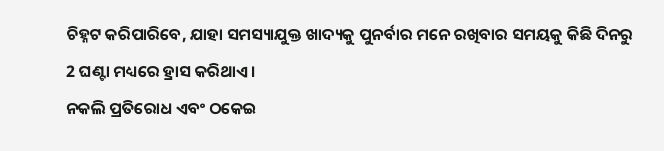ଚିହ୍ନଟ କରିପାରିବେ, ଯାହା ସମସ୍ୟାଯୁକ୍ତ ଖାଦ୍ୟକୁ ପୁନର୍ବାର ମନେ ରଖିବାର ସମୟକୁ କିଛି ଦିନରୁ 2 ଘଣ୍ଟା ମଧ୍ୟରେ ହ୍ରାସ କରିଥାଏ।
ନକଲି ପ୍ରତିରୋଧ ଏବଂ ଠକେଇ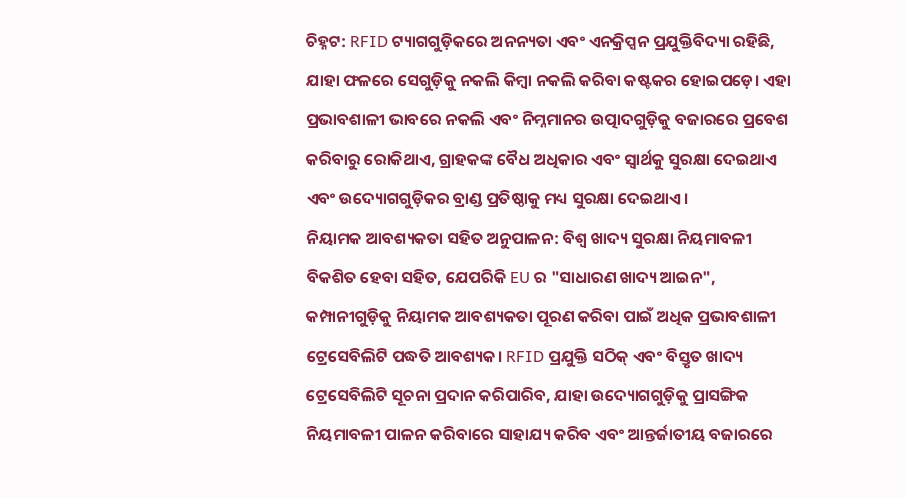ଚିହ୍ନଟ: RFID ଟ୍ୟାଗଗୁଡ଼ିକରେ ଅନନ୍ୟତା ଏବଂ ଏନକ୍ରିପ୍ସନ ପ୍ରଯୁକ୍ତିବିଦ୍ୟା ରହିଛି, ଯାହା ଫଳରେ ସେଗୁଡ଼ିକୁ ନକଲି କିମ୍ବା ନକଲି କରିବା କଷ୍ଟକର ହୋଇପଡ଼େ। ଏହା ପ୍ରଭାବଶାଳୀ ଭାବରେ ନକଲି ଏବଂ ନିମ୍ନମାନର ଉତ୍ପାଦଗୁଡ଼ିକୁ ବଜାରରେ ପ୍ରବେଶ କରିବାରୁ ରୋକିଥାଏ, ଗ୍ରାହକଙ୍କ ବୈଧ ଅଧିକାର ଏବଂ ସ୍ୱାର୍ଥକୁ ସୁରକ୍ଷା ଦେଇଥାଏ ଏବଂ ଉଦ୍ୟୋଗଗୁଡ଼ିକର ବ୍ରାଣ୍ଡ ପ୍ରତିଷ୍ଠାକୁ ମଧ୍ୟ ସୁରକ୍ଷା ଦେଇଥାଏ।
ନିୟାମକ ଆବଶ୍ୟକତା ସହିତ ଅନୁପାଳନ: ବିଶ୍ୱ ଖାଦ୍ୟ ସୁରକ୍ଷା ନିୟମାବଳୀ ବିକଶିତ ହେବା ସହିତ, ଯେପରିକି EU ର "ସାଧାରଣ ଖାଦ୍ୟ ଆଇନ", କମ୍ପାନୀଗୁଡ଼ିକୁ ନିୟାମକ ଆବଶ୍ୟକତା ପୂରଣ କରିବା ପାଇଁ ଅଧିକ ପ୍ରଭାବଶାଳୀ ଟ୍ରେସେବିଲିଟି ପଦ୍ଧତି ଆବଶ୍ୟକ। RFID ପ୍ରଯୁକ୍ତି ସଠିକ୍ ଏବଂ ବିସ୍ତୃତ ଖାଦ୍ୟ ଟ୍ରେସେବିଲିଟି ସୂଚନା ପ୍ରଦାନ କରିପାରିବ, ଯାହା ଉଦ୍ୟୋଗଗୁଡ଼ିକୁ ପ୍ରାସଙ୍ଗିକ ନିୟମାବଳୀ ପାଳନ କରିବାରେ ସାହାଯ୍ୟ କରିବ ଏବଂ ଆନ୍ତର୍ଜାତୀୟ ବଜାରରେ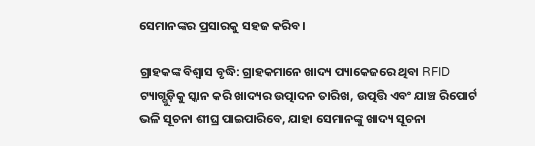ସେମାନଙ୍କର ପ୍ରସାରକୁ ସହଜ କରିବ।

ଗ୍ରାହକଙ୍କ ବିଶ୍ୱାସ ବୃଦ୍ଧି: ଗ୍ରାହକମାନେ ଖାଦ୍ୟ ପ୍ୟାକେଜରେ ଥିବା RFID ଟ୍ୟାଗ୍ଗୁଡ଼ିକୁ ସ୍କାନ କରି ଖାଦ୍ୟର ଉତ୍ପାଦନ ତାରିଖ, ଉତ୍ପତ୍ତି ଏବଂ ଯାଞ୍ଚ ରିପୋର୍ଟ ଭଳି ସୂଚନା ଶୀଘ୍ର ପାଇପାରିବେ, ଯାହା ସେମାନଙ୍କୁ ଖାଦ୍ୟ ସୂଚନା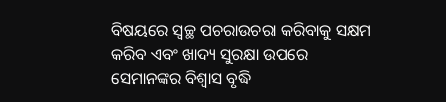ବିଷୟରେ ସ୍ୱଚ୍ଛ ପଚରାଉଚରା କରିବାକୁ ସକ୍ଷମ କରିବ ଏବଂ ଖାଦ୍ୟ ସୁରକ୍ଷା ଉପରେ ସେମାନଙ୍କର ବିଶ୍ୱାସ ବୃଦ୍ଧି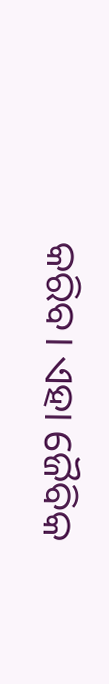କରିବ। ଏହା ଜୈବିକ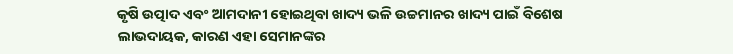କୃଷି ଉତ୍ପାଦ ଏବଂ ଆମଦାନୀ ହୋଇଥିବା ଖାଦ୍ୟ ଭଳି ଉଚ୍ଚମାନର ଖାଦ୍ୟ ପାଇଁ ବିଶେଷ ଲାଭଦାୟକ, କାରଣ ଏହା ସେମାନଙ୍କର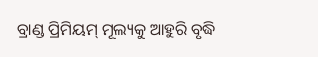ବ୍ରାଣ୍ଡ ପ୍ରିମିୟମ୍ ମୂଲ୍ୟକୁ ଆହୁରି ବୃଦ୍ଧି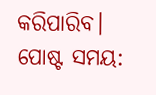କରିପାରିବ।
ପୋଷ୍ଟ ସମୟ: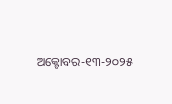ଅକ୍ଟୋବର-୧୩-୨୦୨୫